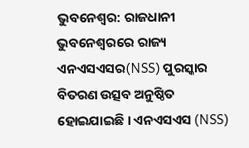ଭୁବନେଶ୍ବର: ରାଜଧାନୀ ଭୁବନେଶ୍ବରରେ ରାଜ୍ୟ ଏନଏସଏସର(NSS) ପୁରସ୍କାର ବିତରଣ ଉତ୍ସବ ଅନୁଷ୍ଠିତ ହୋଇଯାଇଛି । ଏନଏସଏସ (NSS)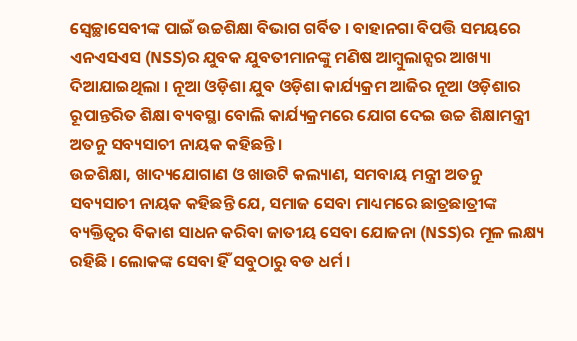ସ୍ବେଚ୍ଛାସେବୀଙ୍କ ପାଇଁ ଉଚ୍ଚଶିକ୍ଷା ବିଭାଗ ଗର୍ବିତ । ବାହାନଗା ବିପତ୍ତି ସମୟରେ ଏନଏସଏସ (NSS)ର ଯୁବକ ଯୁବତୀମାନଙ୍କୁ ମଣିଷ ଆମ୍ବୁଲାନ୍ସର ଆଖ୍ୟା ଦିଆଯାଇଥିଲା । ନୂଆ ଓଡ଼ିଶା ଯୁବ ଓଡ଼ିଶା କାର୍ଯ୍ୟକ୍ରମ ଆଜିର ନୂଆ ଓଡ଼ିଶାର ରୂପାନ୍ତରିତ ଶିକ୍ଷା ବ୍ୟବସ୍ଥା ବୋଲି କାର୍ଯ୍ୟକ୍ରମରେ ଯୋଗ ଦେଇ ଉଚ୍ଚ ଶିକ୍ଷାମନ୍ତ୍ରୀ ଅତନୁ ସବ୍ୟସାଚୀ ନାୟକ କହିଛନ୍ତି ।
ଉଚ୍ଚଶିକ୍ଷା, ଖାଦ୍ୟଯୋଗାଣ ଓ ଖାଉଟି କଲ୍ୟାଣ, ସମବାୟ ମନ୍ତ୍ରୀ ଅତନୁ ସବ୍ୟସାଚୀ ନାୟକ କହିଛନ୍ତି ଯେ, ସମାଜ ସେବା ମାଧ୍ୟମରେ ଛାତ୍ରଛାତ୍ରୀଙ୍କ ବ୍ୟକ୍ତିତ୍ବର ବିକାଶ ସାଧନ କରିବା ଜାତୀୟ ସେବା ଯୋଜନା (NSS)ର ମୂଳ ଲକ୍ଷ୍ୟ ରହିଛି । ଲୋକଙ୍କ ସେବା ହିଁ ସବୁଠାରୁ ବଡ ଧର୍ମ ।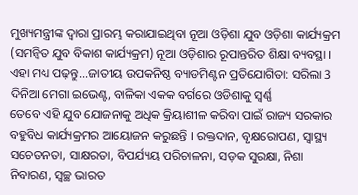ମୁଖ୍ୟମନ୍ତ୍ରୀଙ୍କ ଦ୍ବାରା ପ୍ରାରମ୍ଭ କରାଯାଇଥିବା ନୂଆ ଓଡ଼ିଶା ଯୁବ ଓଡ଼ିଶା କାର୍ଯ୍ୟକ୍ରମ (ସମନ୍ଵିତ ଯୁବ ବିକାଶ କାର୍ଯ୍ୟକ୍ରମ) ନୂଆ ଓଡ଼ିଶାର ରୂପାନ୍ତରିତ ଶିକ୍ଷା ବ୍ୟବସ୍ଥା ।
ଏହା ମଧ୍ୟ ପଢ଼ନ୍ତୁ...ଜାତୀୟ ଉପକନିଷ୍ଠ ବ୍ୟାଡମିଣ୍ଟନ ପ୍ରତିଯୋଗିତା: ସରିଲା 3 ଦିନିଆ ମେଗା ଇଭେଣ୍ଟ, ବାଳିକା ଏକକ ବର୍ଗରେ ଓଡିଶାକୁ ସ୍ବର୍ଣ୍ଣ
ତେବେ ଏହି ଯୁବ ଯୋଜନାକୁ ଅଧିକ କ୍ରିୟାଶୀଳ କରିବା ପାଇଁ ରାଜ୍ୟ ସରକାର ବହୁବିଧ କାର୍ଯ୍ୟକ୍ରମର ଆୟୋଜନ କରୁଛନ୍ତି । ରକ୍ତଦାନ, ବୃକ୍ଷରୋପଣ, ସ୍ୱାସ୍ଥ୍ୟ ସଚେତନତା, ସାକ୍ଷରତା, ବିପର୍ଯ୍ୟୟ ପରିଚାଳନା, ସଡ଼କ ସୁରକ୍ଷା, ନିଶା ନିବାରଣ, ସ୍ବଚ୍ଛ ଭାରତ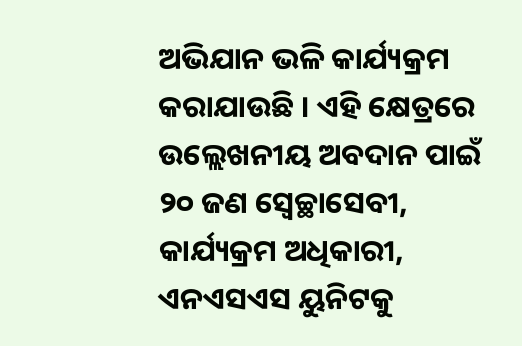ଅଭିଯାନ ଭଳି କାର୍ଯ୍ୟକ୍ରମ କରାଯାଉଛି । ଏହି କ୍ଷେତ୍ରରେ ଉଲ୍ଲେଖନୀୟ ଅବଦାନ ପାଇଁ ୨୦ ଜଣ ସ୍ବେଚ୍ଛାସେବୀ, କାର୍ଯ୍ୟକ୍ରମ ଅଧିକାରୀ, ଏନଏସଏସ ୟୁନିଟକୁ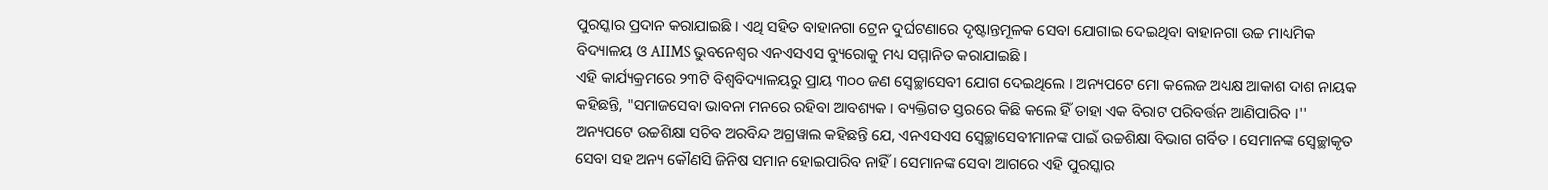ପୁରସ୍କାର ପ୍ରଦାନ କରାଯାଇଛି । ଏଥି ସହିତ ବାହାନଗା ଟ୍ରେନ ଦୁର୍ଘଟଣାରେ ଦୃଷ୍ଟାନ୍ତମୂଳକ ସେବା ଯୋଗାଇ ଦେଇଥିବା ବାହାନଗା ଉଚ୍ଚ ମାଧ୍ୟମିକ ବିଦ୍ୟାଳୟ ଓ AIIMS ଭୁବନେଶ୍ବର ଏନଏସଏସ ବ୍ୟୁରୋକୁ ମଧ୍ୟ ସମ୍ମାନିତ କରାଯାଇଛି ।
ଏହି କାର୍ଯ୍ୟକ୍ରମରେ ୨୩ଟି ବିଶ୍ବବିଦ୍ୟାଳୟରୁ ପ୍ରାୟ ୩୦୦ ଜଣ ସ୍ବେଚ୍ଛାସେବୀ ଯୋଗ ଦେଇଥିଲେ । ଅନ୍ୟପଟେ ମୋ କଲେଜ ଅଧ୍ୟକ୍ଷ ଆକାଶ ଦାଶ ନାୟକ କହିଛନ୍ତି, "ସମାଜସେବା ଭାବନା ମନରେ ରହିବା ଆବଶ୍ୟକ । ବ୍ୟକ୍ତିଗତ ସ୍ତରରେ କିଛି କଲେ ହିଁ ତାହା ଏକ ବିରାଟ ପରିବର୍ତ୍ତନ ଆଣିପାରିବ ।'' ଅନ୍ୟପଟେ ଉଚ୍ଚଶିକ୍ଷା ସଚିବ ଅରବିନ୍ଦ ଅଗ୍ରୱାଲ କହିଛନ୍ତି ଯେ, ଏନଏସଏସ ସ୍ବେଚ୍ଛାସେବୀମାନଙ୍କ ପାଇଁ ଉଚ୍ଚଶିକ୍ଷା ବିଭାଗ ଗର୍ବିତ । ସେମାନଙ୍କ ସ୍ବେଚ୍ଛାକୃତ ସେବା ସହ ଅନ୍ୟ କୌଣସି ଜିନିଷ ସମାନ ହୋଇପାରିବ ନାହିଁ । ସେମାନଙ୍କ ସେବା ଆଗରେ ଏହି ପୁରସ୍କାର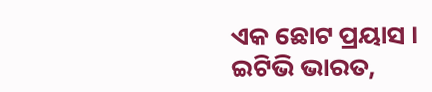ଏକ ଛୋଟ ପ୍ରୟାସ ।
ଇଟିଭି ଭାରତ,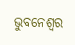ଭୁବନେଶ୍ବର